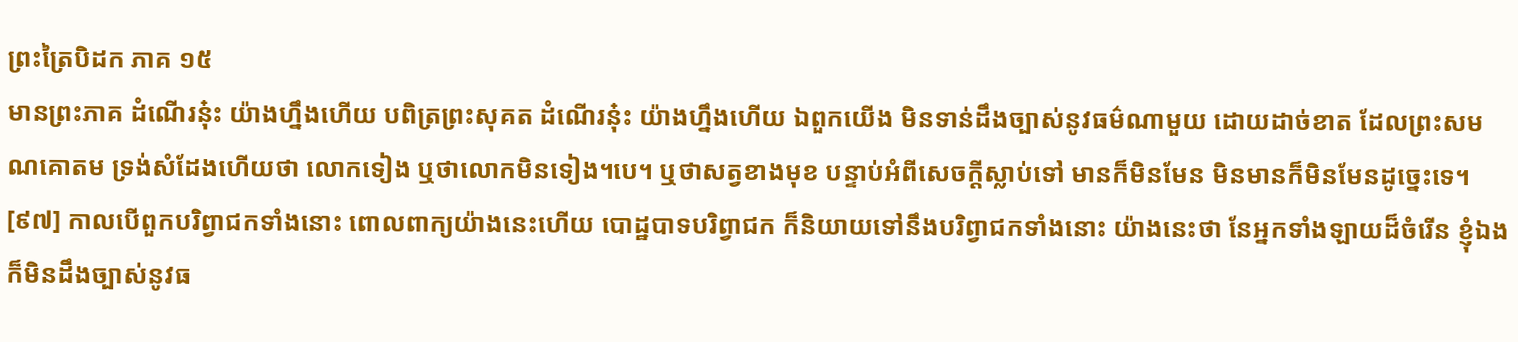ព្រះត្រៃបិដក ភាគ ១៥
មានព្រះភាគ ដំណើរនុ៎ះ យ៉ាងហ្នឹងហើយ បពិត្រព្រះសុគត ដំណើរនុ៎ះ យ៉ាងហ្នឹងហើយ ឯពួកយើង មិនទាន់ដឹងច្បាស់នូវធម៌ណាមួយ ដោយដាច់ខាត ដែលព្រះសមណគោតម ទ្រង់សំដែងហើយថា លោកទៀង ឬថាលោកមិនទៀង។បេ។ ឬថាសត្វខាងមុខ បន្ទាប់អំពីសេចក្តីស្លាប់ទៅ មានក៏មិនមែន មិនមានក៏មិនមែនដូច្នេះទេ។
[៩៧] កាលបើពួកបរិព្វាជកទាំងនោះ ពោលពាក្យយ៉ាងនេះហើយ បោដ្ឋបាទបរិព្វាជក ក៏និយាយទៅនឹងបរិព្វាជកទាំងនោះ យ៉ាងនេះថា នែអ្នកទាំងឡាយដ៏ចំរើន ខ្ញុំឯងក៏មិនដឹងច្បាស់នូវធ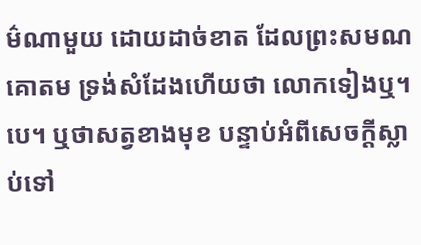ម៌ណាមួយ ដោយដាច់ខាត ដែលព្រះសមណគោតម ទ្រង់សំដែងហើយថា លោកទៀងឬ។បេ។ ឬថាសត្វខាងមុខ បន្ទាប់អំពីសេចក្តីស្លាប់ទៅ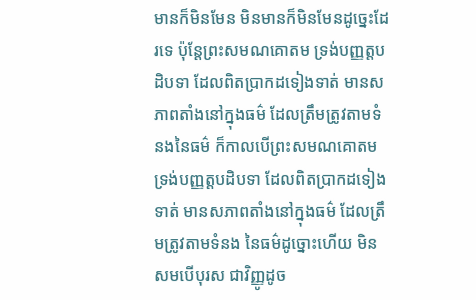មានក៏មិនមែន មិនមានក៏មិនមែនដូច្នេះដែរទេ ប៉ុន្តែព្រះសមណគោតម ទ្រង់បញ្ញត្តបដិបទា ដែលពិតប្រាកដទៀងទាត់ មានសភាពតាំងនៅក្នុងធម៌ ដែលត្រឹមត្រូវតាមទំនងនៃធម៌ ក៏កាលបើព្រះសមណគោតម ទ្រង់បញ្ញត្តបដិបទា ដែលពិតប្រាកដទៀងទាត់ មានសភាពតាំងនៅក្នុងធម៌ ដែលត្រឹមត្រូវតាមទំនង នៃធម៌ដូច្នោះហើយ មិនសមបើបុរស ជាវិញ្ញូដូច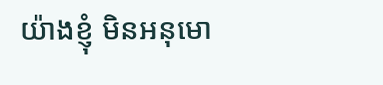យ៉ាងខ្ញុំ មិនអនុមោ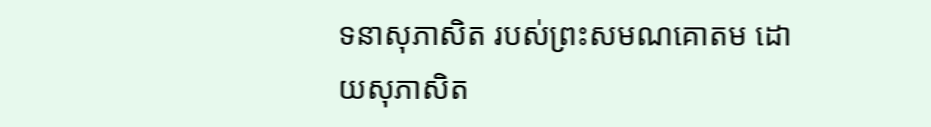ទនាសុភាសិត របស់ព្រះសមណគោតម ដោយសុភាសិត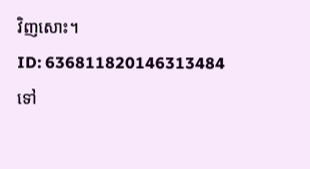វិញសោះ។
ID: 636811820146313484
ទៅ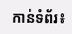កាន់ទំព័រ៖